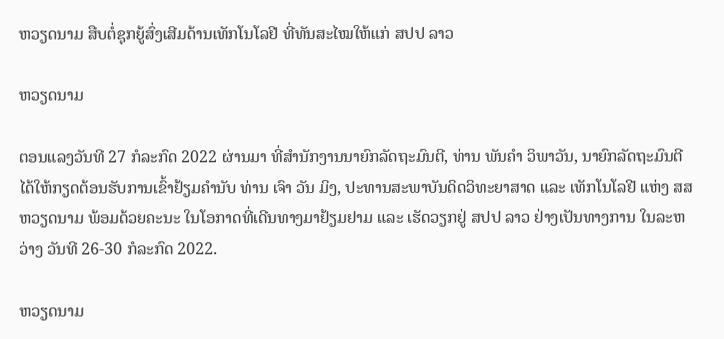ຫວຽດນາມ ສືບຕໍ່ຊຸກຍູ້ສົ່ງເສີມດ້ານເທັກໂນໂລຢີ ທີ່ທັນສະໄໝໃຫ້ແກ່ ສປປ ລາວ

ຫວຽດນາມ

ຕອນແລງວັນທີ 27 ກໍລະກົດ 2022 ຜ່ານມາ ທີ່ສຳນັກງານນາຍົກລັດຖະມົນຕີ, ທ່ານ ພັນຄຳ ວິພາວັນ, ນາຍົກລັດຖະມົນຕີ ໄດ້ໃຫ້ກຽດຕ້ອນຮັບການເຂົ້າຢ້ຽມຄຳນັບ ທ່ານ ເຈົາ ວັນ ມິງ, ປະທານສະພາບັນດິດວິທະຍາສາດ ແລະ ເທັກໂນໂລຢີ ແຫ່ງ ສສ ຫວຽດນາມ ພ້ອມດ້ວຍຄະນະ ໃນໂອກາດທີ່ເດີນທາງມາຢ້ຽມຢາມ ແລະ ເຮັດວຽກຢູ່ ສປປ ລາວ ຢ່າງເປັນທາງການ ໃນລະຫວ່າງ ວັນທີ 26-30 ກໍລະກົດ 2022.

ຫວຽດນາມ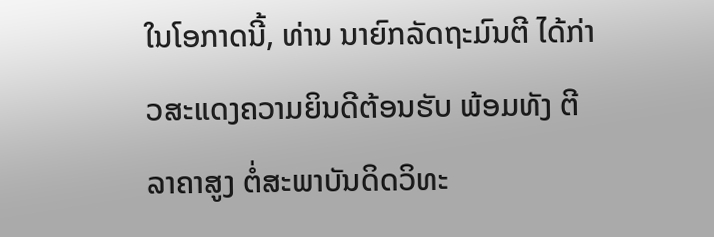ໃນໂອກາດນີ້, ທ່ານ ນາຍົກລັດຖະມົນຕີ ໄດ້ກ່າວສະແດງຄວາມຍິນດີຕ້ອນຮັບ ພ້ອມທັງ ຕີລາຄາສູງ ຕໍ່ສະພາບັນດິດວິທະ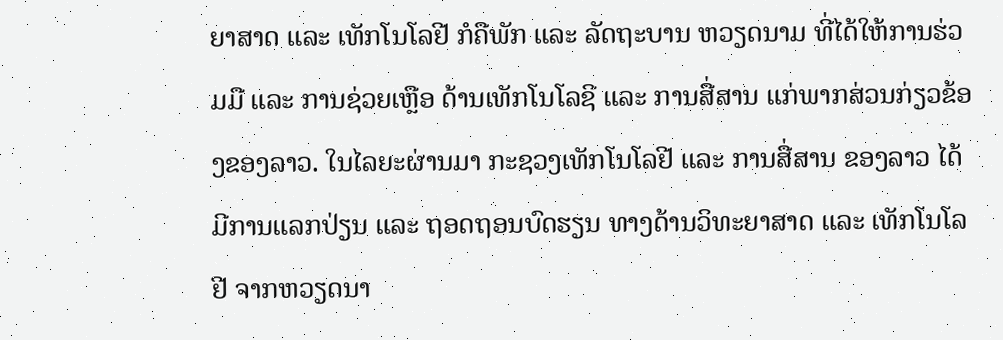ຍາສາດ ແລະ ເທັກໂນໂລຢີ ກໍຄືພັກ ແລະ ລັດຖະບານ ຫວຽດນາມ ທີ່ໄດ້ໃຫ້ການຮ່ວມມື ແລະ ການຊ່ວຍເຫຼືອ ດ້ານເທັກໂນໂລຊີ ແລະ ການສື່ສານ ແກ່ພາກສ່ວນກ່ຽວຂ້ອງຂອງລາວ. ໃນໄລຍະຜ່ານມາ ກະຊວງເທັກໂນໂລຢີ ແລະ ການສື່ສານ ຂອງລາວ ໄດ້ມີການແລກປ່ຽນ ແລະ ຖອດຖອນບົດຮຽນ ທາງດ້ານວິທະຍາສາດ ແລະ ເທັກໂນໂລຢີ ຈາກຫວຽດນາ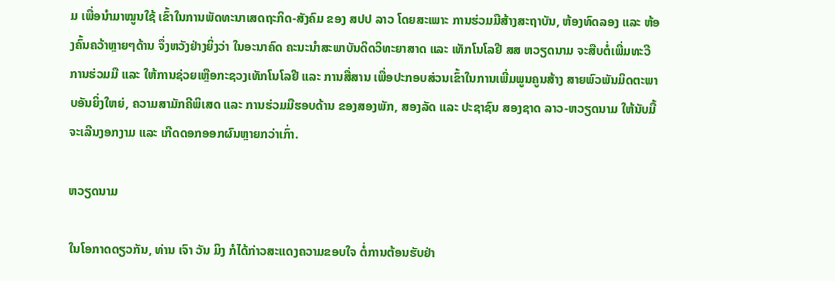ມ ເພື່ອນຳມາໝູນໃຊ້ ເຂົ້າໃນການພັດທະນາເສດຖະກິດ-ສັງຄົມ ຂອງ ສປປ ລາວ ໂດຍສະເພາະ ການຮ່ວມມືສ້າງສະຖາບັນ, ຫ້ອງທົດລອງ ແລະ ຫ້ອງຄົ້ນຄວ້າຫຼາຍໆດ້ານ ຈຶ່ງຫວັງຢ່າງຍິ່ງວ່າ ໃນອະນາຄົດ ຄະນະນໍາສະພາບັນດິດວິທະຍາສາດ ແລະ ເທັກໂນໂລຢີ ສສ ຫວຽດນາມ ຈະສືບຕໍ່ເພີ່ມທະວີການຮ່ວມມື ແລະ ໃຫ້ການຊ່ວຍເຫຼືອກະຊວງເທັກໂນໂລຢີ ແລະ ການສື່ສານ ເພື່ອປະກອບສ່ວນເຂົ້າໃນການເພີ່ມພູນຄູນສ້າງ ສາຍພົວພັນມິດຕະພາບອັນຍິ່ງໃຫຍ່, ຄວາມສາມັກຄີພິເສດ ແລະ ການຮ່ວມມືຮອບດ້ານ ຂອງສອງພັກ, ສອງລັດ ແລະ ປະຊາຊົນ ສອງຊາດ ລາວ-ຫວຽດນາມ ໃຫ້ນັບມື້ຈະເລີນງອກງາມ ແລະ ເກີດດອກອອກຜົນຫຼາຍກວ່າເກົ່າ.

ຫວຽດນາມ

ໃນໂອກາດດຽວກັນ, ທ່ານ ເຈົາ ວັນ ມິງ ກໍໄດ້ກ່າວສະແດງຄວາມຂອບໃຈ ຕໍ່ການຕ້ອນຮັບຢ່າ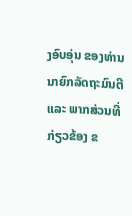ງອົບອຸ່ນ ຂອງທ່ານນາຍົກລັດຖະມົນຕີ ແລະ ພາກສ່ວນທີ່ກ່ຽວຂ້ອງ ຂ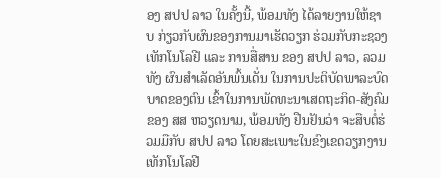ອງ ສປປ ລາວ ໃນຄັ້ງນີ້, ພ້ອມທັງ ໄດ້ລາຍງານໃຫ້ຊາບ ກ່ຽວກັບຜົນຂອງການມາເຮັດວຽກ ຮ່ວມກັບກະຊວງເທັກໂນໂລຢີ ແລະ ການສື່ສານ ຂອງ ສປປ ລາວ, ລວມທັງ ຜົນສຳເລັດອັນພົ້ນເດັ່ນ ໃນການປະຕິບັດພາລະບົດບາດຂອງຕົນ ເຂົ້າໃນການພັດທະນາເສດຖະກິດ-ສັງຄົມ ຂອງ ສສ ຫວຽດນາມ, ພ້ອມທັງ ຢືນຢັນວ່າ ຈະສືບຕໍ່ຮ່ວມມືກັບ ສປປ ລາວ ໂດຍສະເພາະໃນຂົງເຂດວຽກງານເທັກໂນໂລຢີ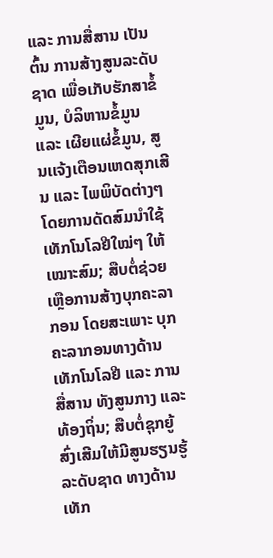ແລະ ການສື່ສານ ເປັນຕົ້ນ ການສ້າງສູນລະດັບຊາດ ເພື່ອເກັບຮັກສາຂໍ້ມູນ, ບໍລິຫານຂໍ້ມູນ ແລະ ເຜີຍແຜ່ຂໍ້ມູນ, ສູນເເຈ້ງເຕືອນເຫດສຸກເສີນ ແລະ ໄພພິບັດຕ່າງໆ ໂດຍການດັດສົມນຳໃຊ້ເທັກໂນໂລຢີໃໝ່ໆ ໃຫ້ເໝາະສົມ; ສືບຕໍ່ຊ່ວຍເຫຼືອການສ້າງບຸກຄະລາກອນ ໂດຍສະເພາະ ບຸກຄະລາກອນທາງດ້ານເທັກໂນໂລຢີ ແລະ ການສື່ສານ ທັງສູນກາງ ແລະ ທ້ອງຖິ່ນ; ສືບຕໍ່ຊຸກຍູ້ສົ່ງເສີມໃຫ້ມີສູນຮຽນຮູ້ລະດັບຊາດ ທາງດ້ານເທັກ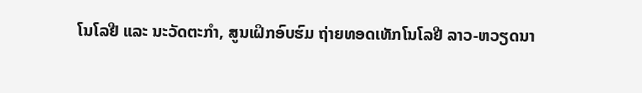ໂນໂລຢີ ແລະ ນະວັດຕະກໍາ, ສູນເຝິກອົບຮົມ ຖ່າຍທອດເທັກໂນໂລຢີ ລາວ-ຫວຽດນາ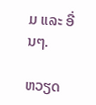ມ ແລະ ອື່ນໆ.

ຫວຽດ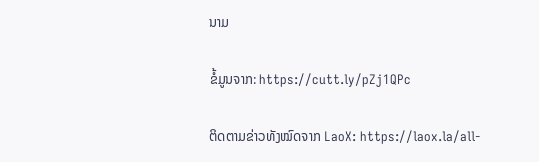ນາມ

ຂໍ້ມູນຈາກ: https://cutt.ly/pZj1QPc

ຕິດຕາມຂ່າວທັງໝົດຈາກ LaoX: https://laox.la/all-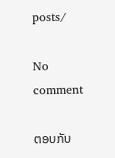posts/

No comment

ຕອບກັບ